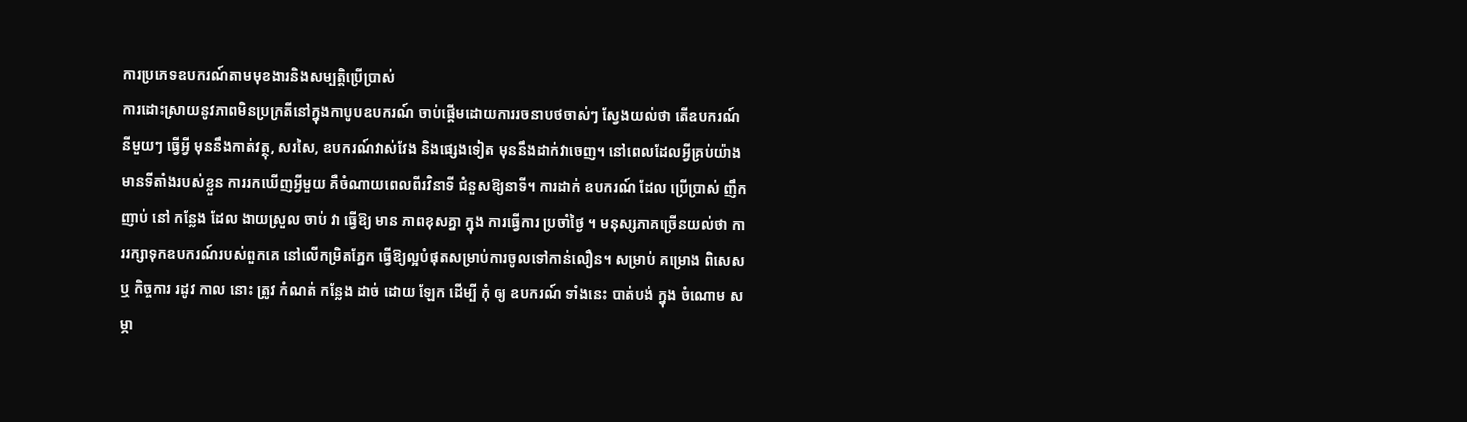ការប្រភេទឧបករណ៍តាមមុខងារនិងសម្បត្តិប្រើប្រាស់
ការដោះស្រាយនូវភាពមិនប្រក្រតីនៅក្នុងកាបូបឧបករណ៍ ចាប់ផ្តើមដោយការរចនាបថចាស់ៗ ស្វែងយល់ថា តើឧបករណ៍នីមួយៗ ធ្វើអ្វី មុននឹងកាត់វត្ថុ, សរសៃ, ឧបករណ៍វាស់វែង និងផ្សេងទៀត មុននឹងដាក់វាចេញ។ នៅពេលដែលអ្វីគ្រប់យ៉ាងមានទីតាំងរបស់ខ្លួន ការរកឃើញអ្វីមួយ គឺចំណាយពេលពីរវិនាទី ជំនួសឱ្យនាទី។ ការដាក់ ឧបករណ៍ ដែល ប្រើប្រាស់ ញឹកញាប់ នៅ កន្លែង ដែល ងាយស្រួល ចាប់ វា ធ្វើឱ្យ មាន ភាពខុសគ្នា ក្នុង ការធ្វើការ ប្រចាំថ្ងៃ ។ មនុស្សភាគច្រើនយល់ថា ការរក្សាទុកឧបករណ៍របស់ពួកគេ នៅលើកម្រិតភ្នែក ធ្វើឱ្យល្អបំផុតសម្រាប់ការចូលទៅកាន់លឿន។ សម្រាប់ គម្រោង ពិសេស ឬ កិច្ចការ រដូវ កាល នោះ ត្រូវ កំណត់ កន្លែង ដាច់ ដោយ ឡែក ដើម្បី កុំ ឲ្យ ឧបករណ៍ ទាំងនេះ បាត់បង់ ក្នុង ចំណោម សម្ភា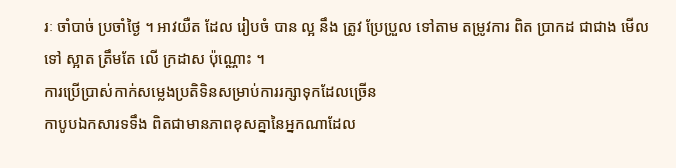រៈ ចាំបាច់ ប្រចាំថ្ងៃ ។ អាវយឺត ដែល រៀបចំ បាន ល្អ នឹង ត្រូវ ប្រែប្រួល ទៅតាម តម្រូវការ ពិត ប្រាកដ ជាជាង មើលទៅ ស្អាត ត្រឹមតែ លើ ក្រដាស ប៉ុណ្ណោះ ។
ការប្រើប្រាស់កាក់សម្លេងប្រតិទិនសម្រាប់ការរក្សាទុកដែលច្រើន
កាបូបឯកសារទទឹង ពិតជាមានភាពខុសគ្នានៃអ្នកណាដែល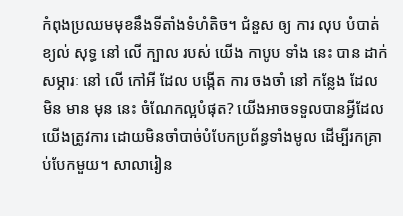កំពុងប្រឈមមុខនឹងទីតាំងទំហំតិច។ ជំនួស ឲ្យ ការ លុប បំបាត់ ខ្យល់ សុទ្ធ នៅ លើ ក្បាល របស់ យើង កាបូប ទាំង នេះ បាន ដាក់ សម្ភារៈ នៅ លើ កៅអី ដែល បង្កើត ការ ចងចាំ នៅ កន្លែង ដែល មិន មាន មុន នេះ ចំណែកល្អបំផុត? យើងអាចទទួលបានអ្វីដែលយើងត្រូវការ ដោយមិនចាំបាច់បំបែកប្រព័ន្ធទាំងមូល ដើម្បីរកគ្រាប់បែកមួយ។ សាលារៀន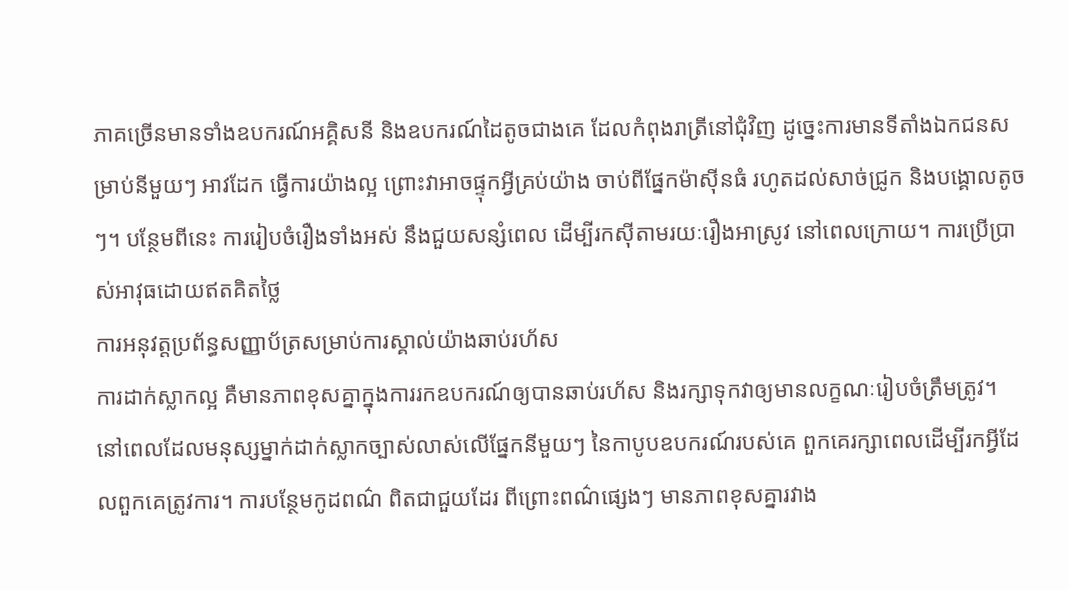ភាគច្រើនមានទាំងឧបករណ៍អគ្គិសនី និងឧបករណ៍ដៃតូចជាងគេ ដែលកំពុងរាត្រីនៅជុំវិញ ដូច្នេះការមានទីតាំងឯកជនសម្រាប់នីមួយៗ អាវដែក ធ្វើការយ៉ាងល្អ ព្រោះវាអាចផ្ទុកអ្វីគ្រប់យ៉ាង ចាប់ពីផ្នែកម៉ាស៊ីនធំ រហូតដល់សាច់ជ្រូក និងបង្គោលតូចៗ។ បន្ថែមពីនេះ ការរៀបចំរឿងទាំងអស់ នឹងជួយសន្សំពេល ដើម្បីរកស៊ីតាមរយៈរឿងអាស្រូវ នៅពេលក្រោយ។ ការប្រើប្រាស់អាវុធដោយឥតគិតថ្លៃ
ការអនុវត្តប្រព័ន្ធសញ្ញាប័ត្រសម្រាប់ការស្គាល់យ៉ាងឆាប់រហ័ស
ការដាក់ស្លាកល្អ គឺមានភាពខុសគ្នាក្នុងការរកឧបករណ៍ឲ្យបានឆាប់រហ័ស និងរក្សាទុកវាឲ្យមានលក្ខណៈរៀបចំត្រឹមត្រូវ។ នៅពេលដែលមនុស្សម្នាក់ដាក់ស្លាកច្បាស់លាស់លើផ្នែកនីមួយៗ នៃកាបូបឧបករណ៍របស់គេ ពួកគេរក្សាពេលដើម្បីរកអ្វីដែលពួកគេត្រូវការ។ ការបន្ថែមកូដពណ៌ ពិតជាជួយដែរ ពីព្រោះពណ៌ផ្សេងៗ មានភាពខុសគ្នារវាង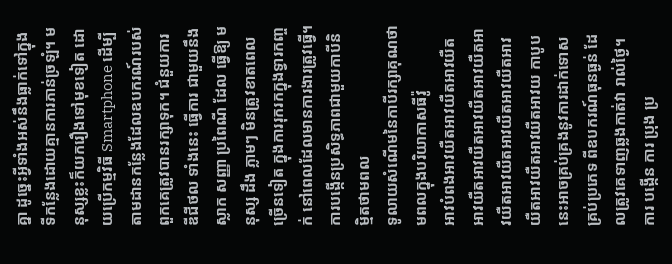គ្នា ដូច្នេះអ្វីទាំងអស់នឹងធ្លាក់ទៅក្នុងទីកន្លែងដោយគ្មានការភាន់ច្រឡំ។ មនុស្សខ្លះក៏យករឿងទៅមុខទៀត ដោយប្រើកម្មវិធី Smartphone ដើម្បីតាមដានកន្លែងដែលឧបករណ៍របស់ពួកគេត្រូវបានរក្សាទុក។ ជំនួយការ ឌីជីថល ទាំងនេះ ធ្វើការ ជាមួយនឹង ស្លាក សញ្ញា ប្រពៃណី ដែល ធ្វើឱ្យ មនុស្ស ដឹង ភ្លាមៗ មិនត្រូវខាតពេលច្រើនទៀត ក្នុងការរុករកក្នុងទ្វារកញ្ចក់ នៅពេលដែលមានការងារត្រូវធ្វើ។
ការបង្កើនប្រសិទ្ធភាពជាមួយកាបីនិម្មិតថាមពល
ទូលាយសំណើមនៃកាបីរក្សាគុណថាមពលក្នុងបរិយាកាសធីវ៉ូ
អាវបំពងអាវយឺតអាវយឺតអាវយឺតអាវយឺតអាវយឺតអាវយឺតអាវយឺតអាវយឺតអាវយឺតអាវយឺតអាវយឺតអាវយឺតអាវយឺតអាវយឺតអាវយ កាបូបនេះអាចគ្រប់គ្រងនូវការដាក់ទោសគ្រប់ប្រភេទ ពីឧបករណ៍ធុនធ្ងន់ ដែលត្រូវគេទាញឆ្លងកាត់វា រាល់ថ្ងៃ។ ការ បង្កើន ការ ប្រុង ប្រ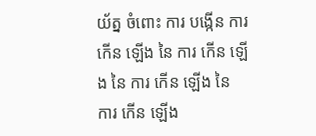យ័ត្ន ចំពោះ ការ បង្កើន ការ កើន ឡើង នៃ ការ កើន ឡើង នៃ ការ កើន ឡើង នៃ ការ កើន ឡើង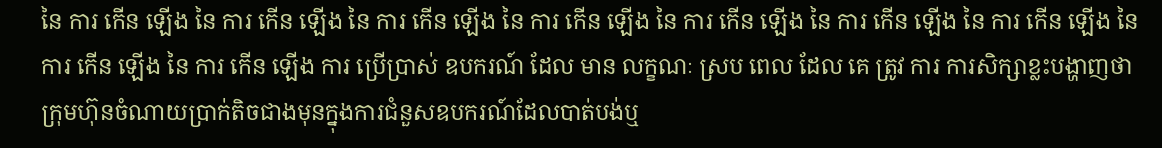នៃ ការ កើន ឡើង នៃ ការ កើន ឡើង នៃ ការ កើន ឡើង នៃ ការ កើន ឡើង នៃ ការ កើន ឡើង នៃ ការ កើន ឡើង នៃ ការ កើន ឡើង នៃ ការ កើន ឡើង នៃ ការ កើន ឡើង ការ ប្រើប្រាស់ ឧបករណ៍ ដែល មាន លក្ខណៈ ស្រប ពេល ដែល គេ ត្រូវ ការ ការសិក្សាខ្លះបង្ហាញថា ក្រុមហ៊ុនចំណាយប្រាក់តិចជាងមុនក្នុងការជំនួសឧបករណ៍ដែលបាត់បង់ឬ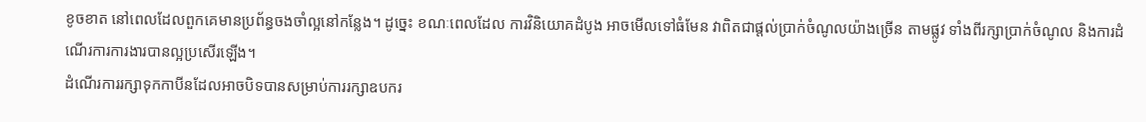ខូចខាត នៅពេលដែលពួកគេមានប្រព័ន្ធចងចាំល្អនៅកន្លែង។ ដូច្នេះ ខណៈពេលដែល ការវិនិយោគដំបូង អាចមើលទៅធំមែន វាពិតជាផ្តល់ប្រាក់ចំណូលយ៉ាងច្រើន តាមផ្លូវ ទាំងពីរក្សាប្រាក់ចំណូល និងការដំណើរការការងារបានល្អប្រសើរឡើង។
ដំណើរការរក្សាទុកកាបីនដែលអាចបិទបានសម្រាប់ការរក្សាឧបករ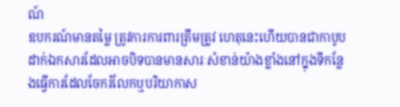ណ៍
ឧបករណ៍មានតម្លៃ ត្រូវការការពារត្រឹមត្រូវ ហេតុនេះហើយបានជាកាបូបដាក់ឯកសារដែលអាចបិទបានមានសារៈសំខាន់យ៉ាងខ្លាំងនៅក្នុងទីកន្លែងធ្វើការដែលចែករំលែកឬបរិយាកាស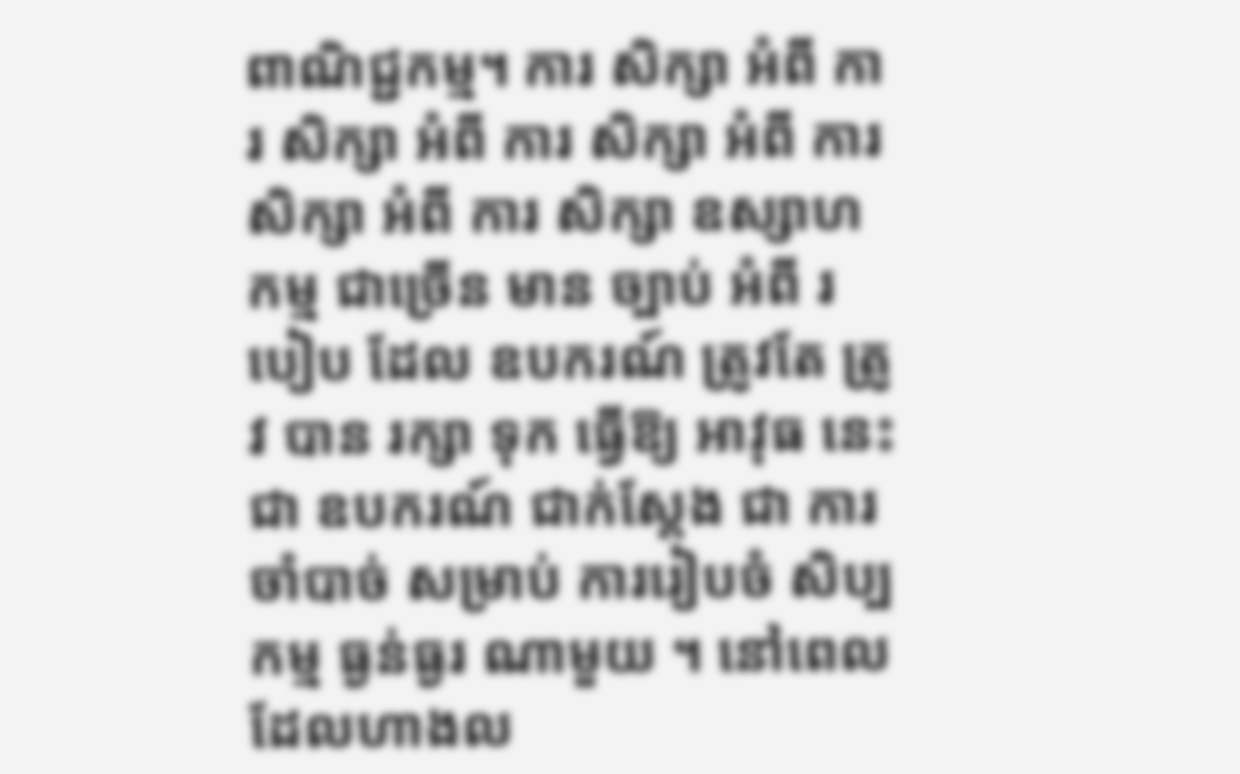ពាណិជ្ជកម្ម។ ការ សិក្សា អំពី ការ សិក្សា អំពី ការ សិក្សា អំពី ការ សិក្សា អំពី ការ សិក្សា ឧស្សាហកម្ម ជាច្រើន មាន ច្បាប់ អំពី របៀប ដែល ឧបករណ៍ ត្រូវតែ ត្រូវ បាន រក្សា ទុក ធ្វើឱ្យ អាវុធ នេះ ជា ឧបករណ៍ ជាក់ស្តែង ជា ការចាំបាច់ សម្រាប់ ការរៀបចំ សិប្បកម្ម ធ្ងន់ធ្ងរ ណាមួយ ។ នៅពេលដែលហាងល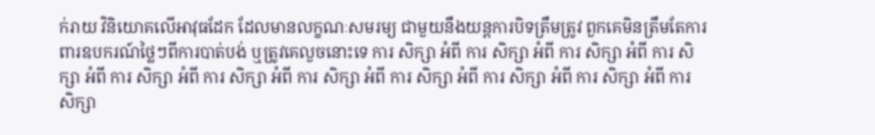ក់រាយ វិនិយោគលើអាវុធដែក ដែលមានលក្ខណៈសមរម្យ ជាមួយនឹងយន្តការបិទត្រឹមត្រូវ ពួកគេមិនត្រឹមតែការពារឧបករណ៍ថ្លៃៗពីការបាត់បង់ ឬត្រូវគេលួចនោះទេ ការ សិក្សា អំពី ការ សិក្សា អំពី ការ សិក្សា អំពី ការ សិក្សា អំពី ការ សិក្សា អំពី ការ សិក្សា អំពី ការ សិក្សា អំពី ការ សិក្សា អំពី ការ សិក្សា អំពី ការ សិក្សា អំពី ការ សិក្សា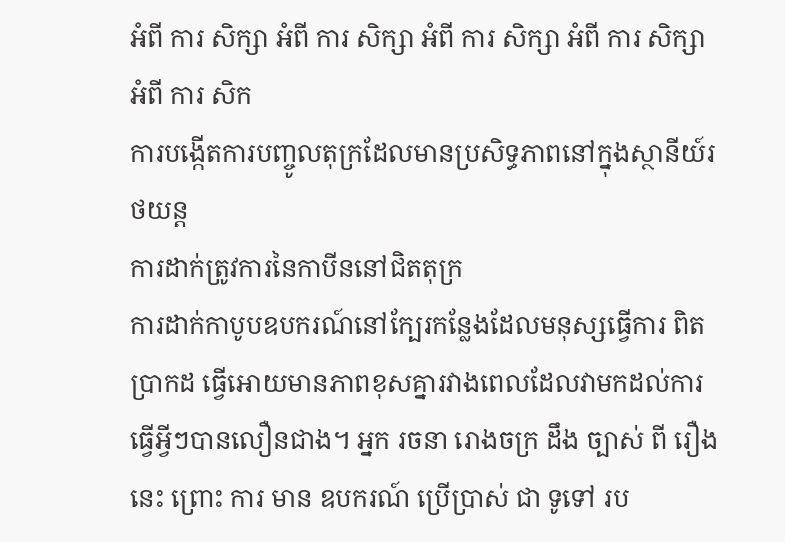អំពី ការ សិក្សា អំពី ការ សិក្សា អំពី ការ សិក្សា អំពី ការ សិក្សា អំពី ការ សិក
ការបង្កើតការបញ្ចូលតុក្រដែលមានប្រសិទ្ធភាពនៅក្នុងស្ថានីយ៍រថយន្ត
ការដាក់ត្រូវការនៃកាបីននៅជិតតុក្រ
ការដាក់កាបូបឧបករណ៍នៅក្បែរកន្លែងដែលមនុស្សធ្វើការ ពិតប្រាកដ ធ្វើអោយមានភាពខុសគ្នារវាងពេលដែលវាមកដល់ការធ្វើអ្វីៗបានលឿនជាង។ អ្នក រចនា រោងចក្រ ដឹង ច្បាស់ ពី រឿង នេះ ព្រោះ ការ មាន ឧបករណ៍ ប្រើប្រាស់ ជា ទូទៅ រប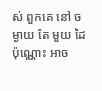ស់ ពួកគេ នៅ ចម្ងាយ តែ មួយ ដៃ ប៉ុណ្ណោះ អាច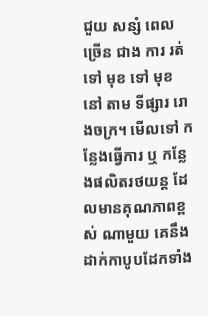ជួយ សន្សំ ពេល ច្រើន ជាង ការ រត់ ទៅ មុខ ទៅ មុខ នៅ តាម ទីផ្សារ រោងចក្រ។ មើលទៅ កន្លែងធ្វើការ ឬ កន្លែងផលិតរថយន្ត ដែលមានគុណភាពខ្ពស់ ណាមួយ គេនឹងដាក់កាបូបដែកទាំង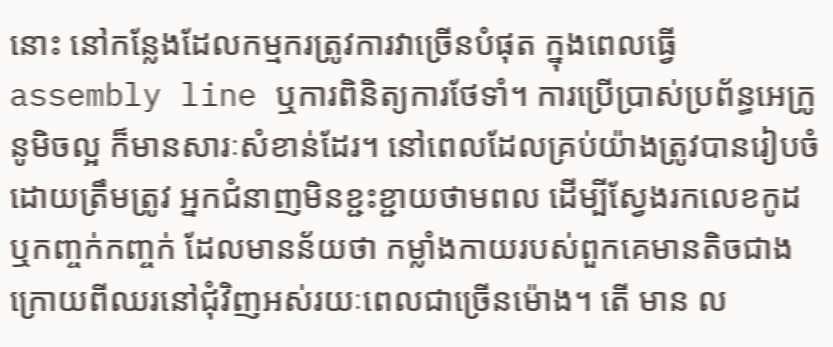នោះ នៅកន្លែងដែលកម្មករត្រូវការវាច្រើនបំផុត ក្នុងពេលធ្វើ assembly line ឬការពិនិត្យការថែទាំ។ ការប្រើប្រាស់ប្រព័ន្ធអេក្រូនូមិចល្អ ក៏មានសារៈសំខាន់ដែរ។ នៅពេលដែលគ្រប់យ៉ាងត្រូវបានរៀបចំដោយត្រឹមត្រូវ អ្នកជំនាញមិនខ្ជះខ្ជាយថាមពល ដើម្បីស្វែងរកលេខកូដ ឬកញ្ចក់កញ្ចក់ ដែលមានន័យថា កម្លាំងកាយរបស់ពួកគេមានតិចជាងក្រោយពីឈរនៅជុំវិញអស់រយៈពេលជាច្រើនម៉ោង។ តើ មាន ល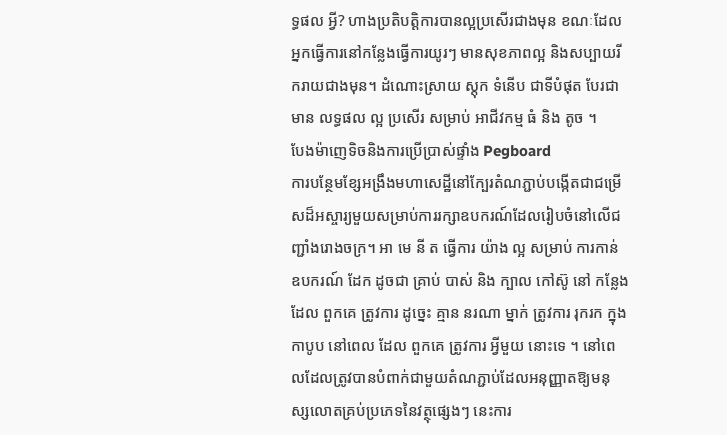ទ្ធផល អ្វី? ហាងប្រតិបត្តិការបានល្អប្រសើរជាងមុន ខណៈដែលអ្នកធ្វើការនៅកន្លែងធ្វើការយូរៗ មានសុខភាពល្អ និងសប្បាយរីករាយជាងមុន។ ដំណោះស្រាយ ស្តុក ទំនើប ជាទីបំផុត បែរជាមាន លទ្ធផល ល្អ ប្រសើរ សម្រាប់ អាជីវកម្ម ធំ និង តូច ។
បែងម៉ាញេទិចនិងការប្រើប្រាស់ផ្ទាំង Pegboard
ការបន្ថែមខ្សែអង្រឹងមហាសេដ្ឋីនៅក្បែរតំណភ្ជាប់បង្កើតជាជម្រើសដ៏អស្ចារ្យមួយសម្រាប់ការរក្សាឧបករណ៍ដែលរៀបចំនៅលើជញ្ជាំងរោងចក្រ។ អា មេ នី ត ធ្វើការ យ៉ាង ល្អ សម្រាប់ ការកាន់ ឧបករណ៍ ដែក ដូចជា គ្រាប់ បាស់ និង ក្បាល កៅស៊ូ នៅ កន្លែង ដែល ពួកគេ ត្រូវការ ដូច្នេះ គ្មាន នរណា ម្នាក់ ត្រូវការ រុករក ក្នុង កាបូប នៅពេល ដែល ពួកគេ ត្រូវការ អ្វីមួយ នោះទេ ។ នៅពេលដែលត្រូវបានបំពាក់ជាមួយតំណភ្ជាប់ដែលអនុញ្ញាតឱ្យមនុស្សលោតគ្រប់ប្រភេទនៃវត្ថុផ្សេងៗ នេះការ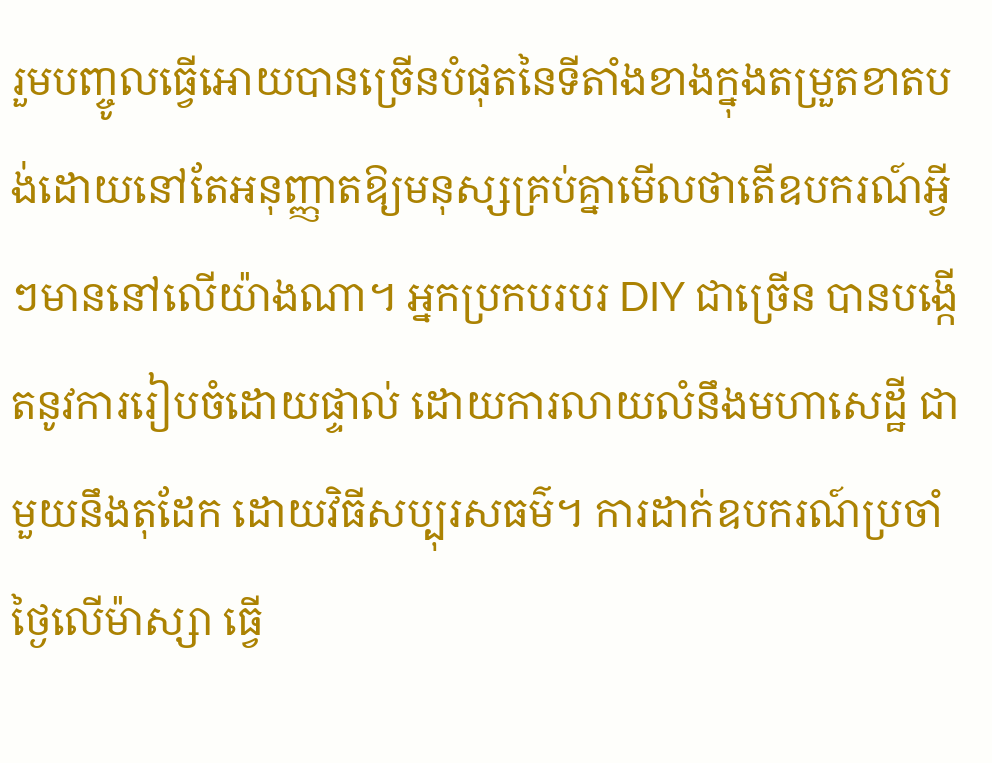រួមបញ្ចូលធ្វើអោយបានច្រើនបំផុតនៃទីតាំងខាងក្នុងតម្រួតខាតបង់ដោយនៅតែអនុញ្ញាតឱ្យមនុស្សគ្រប់គ្នាមើលថាតើឧបករណ៍អ្វីៗមាននៅលើយ៉ាងណា។ អ្នកប្រកបរបរ DIY ជាច្រើន បានបង្កើតនូវការរៀបចំដោយផ្ទាល់ ដោយការលាយលំនឹងមហាសេដ្ឋី ជាមួយនឹងតុដែក ដោយវិធីសប្បុរសធម៌។ ការដាក់ឧបករណ៍ប្រចាំថ្ងៃលើម៉ាស្សា ធ្វើ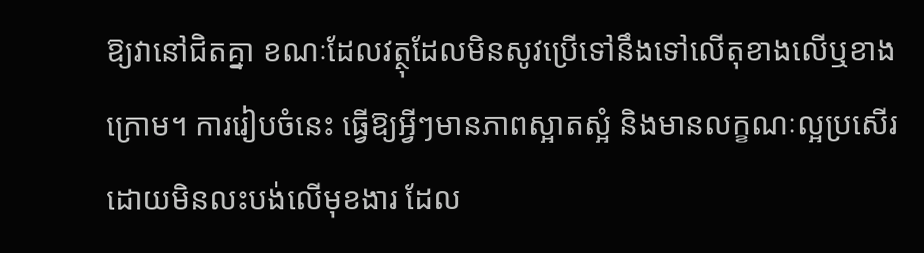ឱ្យវានៅជិតគ្នា ខណៈដែលវត្ថុដែលមិនសូវប្រើទៅនឹងទៅលើតុខាងលើឬខាងក្រោម។ ការរៀបចំនេះ ធ្វើឱ្យអ្វីៗមានភាពស្អាតស្អំ និងមានលក្ខណៈល្អប្រសើរ ដោយមិនលះបង់លើមុខងារ ដែល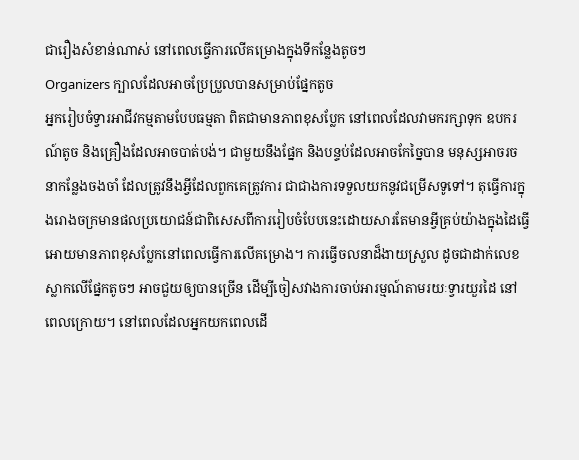ជារឿងសំខាន់ណាស់ នៅពេលធ្វើការលើគម្រោងក្នុងទីកន្លែងតូចៗ
Organizers ក្បាលដែលអាចប្រែប្រួលបានសម្រាប់ផ្នែកតូច
អ្នករៀបចំទ្វារអាជីវកម្មតាមបែបធម្មតា ពិតជាមានភាពខុសប្លែក នៅពេលដែលវាមករក្សាទុក ឧបករណ៍តូច និងគ្រឿងដែលអាចបាត់បង់។ ជាមួយនឹងផ្នែក និងបន្ទប់ដែលអាចកែច្នៃបាន មនុស្សអាចរចនាកន្លែងចងចាំ ដែលត្រូវនឹងអ្វីដែលពួកគេត្រូវការ ជាជាងការទទួលយកនូវជម្រើសទូទៅ។ តុធ្វើការក្នុងរោងចក្រមានផលប្រយោជន៍ជាពិសេសពីការរៀបចំបែបនេះដោយសារតែមានអ្វីគ្រប់យ៉ាងក្នុងដៃធ្វើអោយមានភាពខុសប្លែកនៅពេលធ្វើការលើគម្រោង។ ការធ្វើចលនាដ៏ងាយស្រួល ដូចជាដាក់លេខស្លាកលើផ្នែកតូចៗ អាចជួយឲ្យបានច្រើន ដើម្បីចៀសវាងការចាប់អារម្មណ៍តាមរយៈទ្វារយួរដៃ នៅពេលក្រោយ។ នៅពេលដែលអ្នកយកពេលដើ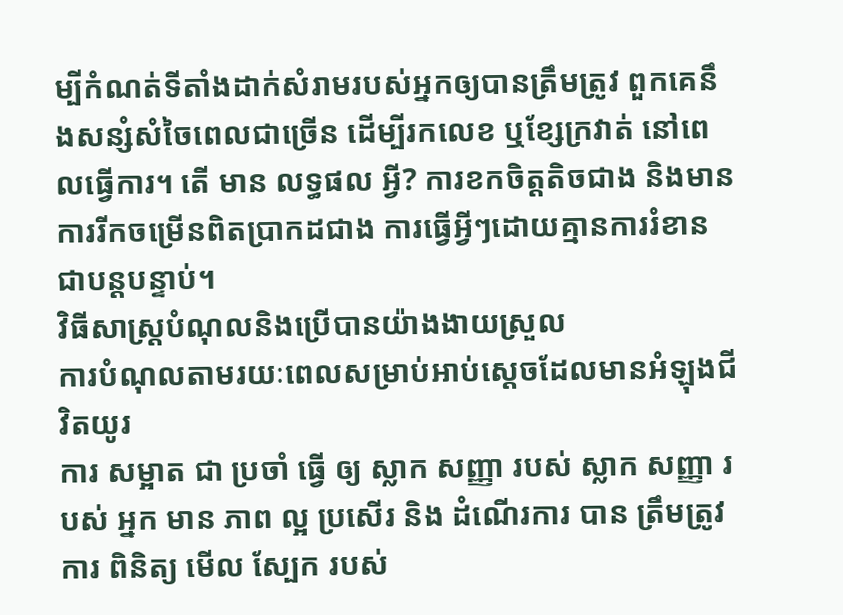ម្បីកំណត់ទីតាំងដាក់សំរាមរបស់អ្នកឲ្យបានត្រឹមត្រូវ ពួកគេនឹងសន្សំសំចៃពេលជាច្រើន ដើម្បីរកលេខ ឬខ្សែក្រវាត់ នៅពេលធ្វើការ។ តើ មាន លទ្ធផល អ្វី? ការខកចិត្តតិចជាង និងមានការរីកចម្រើនពិតប្រាកដជាង ការធ្វើអ្វីៗដោយគ្មានការរំខានជាបន្តបន្ទាប់។
វិធីសាស្ត្របំណុលនិងប្រើបានយ៉ាងងាយស្រួល
ការបំណុលតាមរយៈពេលសម្រាប់អាប់ស្តេចដែលមានអំឡុងជីវិតយូរ
ការ សម្អាត ជា ប្រចាំ ធ្វើ ឲ្យ ស្លាក សញ្ញា របស់ ស្លាក សញ្ញា របស់ អ្នក មាន ភាព ល្អ ប្រសើរ និង ដំណើរការ បាន ត្រឹមត្រូវ ការ ពិនិត្យ មើល ស្បែក របស់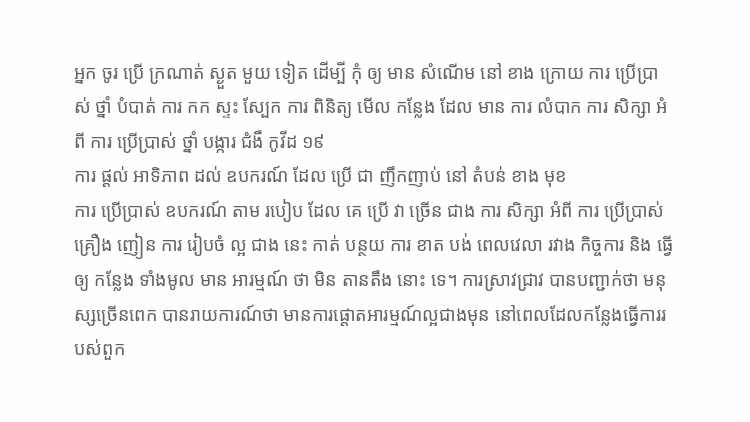អ្នក ចូរ ប្រើ ក្រណាត់ ស្ងួត មួយ ទៀត ដើម្បី កុំ ឲ្យ មាន សំណើម នៅ ខាង ក្រោយ ការ ប្រើប្រាស់ ថ្នាំ បំបាត់ ការ កក ស្ទះ ស្បែក ការ ពិនិត្យ មើល កន្លែង ដែល មាន ការ លំបាក ការ សិក្សា អំពី ការ ប្រើប្រាស់ ថ្នាំ បង្ការ ជំងឺ កូវីដ ១៩
ការ ផ្តល់ អាទិភាព ដល់ ឧបករណ៍ ដែល ប្រើ ជា ញឹកញាប់ នៅ តំបន់ ខាង មុខ
ការ ប្រើប្រាស់ ឧបករណ៍ តាម របៀប ដែល គេ ប្រើ វា ច្រើន ជាង ការ សិក្សា អំពី ការ ប្រើប្រាស់ គ្រឿង ញៀន ការ រៀបចំ ល្អ ជាង នេះ កាត់ បន្ថយ ការ ខាត បង់ ពេលវេលា រវាង កិច្ចការ និង ធ្វើ ឲ្យ កន្លែង ទាំងមូល មាន អារម្មណ៍ ថា មិន តានតឹង នោះ ទេ។ ការស្រាវជ្រាវ បានបញ្ជាក់ថា មនុស្សច្រើនពេក បានរាយការណ៍ថា មានការផ្តោតអារម្មណ៍ល្អជាងមុន នៅពេលដែលកន្លែងធ្វើការរបស់ពួក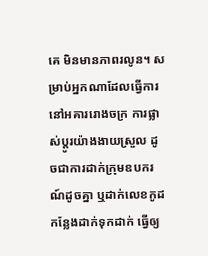គេ មិនមានភាពរលូន។ សម្រាប់អ្នកណាដែលធ្វើការនៅអគាររោងចក្រ ការផ្លាស់ប្តូរយ៉ាងងាយស្រួល ដូចជាការដាក់ក្រុមឧបករណ៍ដូចគ្នា ឬដាក់លេខកូដកន្លែងដាក់ទុកដាក់ ធ្វើឲ្យ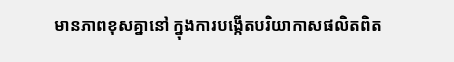មានភាពខុសគ្នានៅ ក្នុងការបង្កើតបរិយាកាសផលិតពិត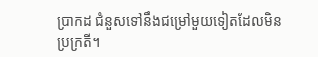ប្រាកដ ជំនួសទៅនឹងជម្រៅមួយទៀតដែលមិនប្រក្រតី។